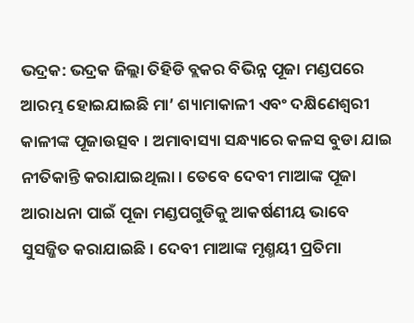ଭଦ୍ରକ: ଭଦ୍ରକ ଜିଲ୍ଲା ତିହିଡି ବ୍ଲକର ବିଭିନ୍ନ ପୂଜା ମଣ୍ଡପରେ ଆରମ୍ଭ ହୋଇଯାଇଛି ମା’ ଶ୍ୟାମାକାଳୀ ଏବଂ ଦକ୍ଷିଣେଶ୍ୱରୀ କାଳୀଙ୍କ ପୂଜାଉତ୍ସବ । ଅମାବାସ୍ୟା ସନ୍ଧ୍ୟାରେ କଳସ ବୁଡା ଯାଇ ନୀତିକାନ୍ତି କରାଯାଇଥିଲା । ତେବେ ଦେବୀ ମାଆଙ୍କ ପୂଜା ଆରାଧନା ପାଇଁ ପୂଜା ମଣ୍ଡପଗୁଡିକୁ ଆକର୍ଷଣୀୟ ଭାବେ ସୁସଜ୍ଜିତ କରାଯାଇଛି । ଦେବୀ ମାଆଙ୍କ ମୃଣ୍ମୟୀ ପ୍ରତିମା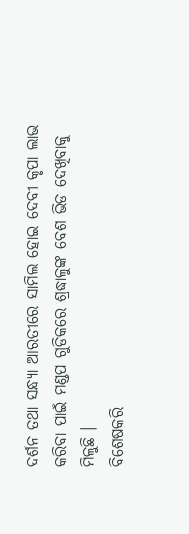ଦର୍ଶନ ତଥା ସନ୍ଧ୍ୟା ଆରତୀରେ ସାମିଲ ହୋଇ ଦେବୀ କୃପା ଲାଭ କରିବା ପାଇଁ ମଣ୍ଡପ ଗୁଡିକରେ ଶ୍ରଦ୍ଧାଳୁଙ୍କ ବେଶ ଭିଡ ଦେଖିବାକୁ ମିଳୁଛି ।
ବିଶେଷକରି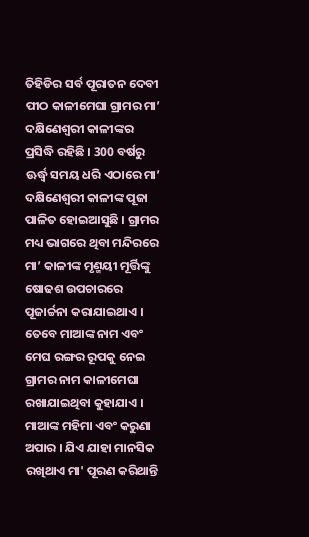ତିହିଡିର ସର୍ବ ପୂରାତନ ଦେବୀ ପୀଠ କାଳୀମେଘା ଗ୍ରାମର ମା’ ଦକ୍ଷିଣେଶ୍ୱରୀ କାଳୀଙ୍କର ପ୍ରସିଦ୍ଧି ରହିଛି । 300 ବର୍ଷରୁ ଊର୍ଦ୍ଧ୍ବ ସମୟ ଧରି ଏଠାରେ ମା’ ଦକ୍ଷିଣେଶ୍ୱରୀ କାଳୀଙ୍କ ପୂଜା ପାଳିତ ହୋଇଆସୁଛି । ଗ୍ରାମର ମଧ୍ୟ ଭାଗରେ ଥିବା ମନ୍ଦିରରେ ମା’ କାଳୀଙ୍କ ମୃଣ୍ମୟୀ ମୂର୍ତ୍ତିଙ୍କୁ ଷୋଢଶ ଉପଚାରରେ ପୂଜାର୍ଚ୍ଚନା କରାଯାଇଥାଏ । ତେବେ ମାଆଙ୍କ ନାମ ଏବଂ ମେଘ ରଙ୍ଗର ରୂପକୁ ନେଇ ଗ୍ରାମର ନାମ କାଳୀମେଘା ରଖାଯାଇଥିବା କୁହାଯାଏ । ମାଆଙ୍କ ମହିମା ଏବଂ କରୁଣା ଅପାର । ଯିଏ ଯାହା ମାନସିକ ରଖିଥାଏ ମା' ପୂରଣ କରିଥାନ୍ତି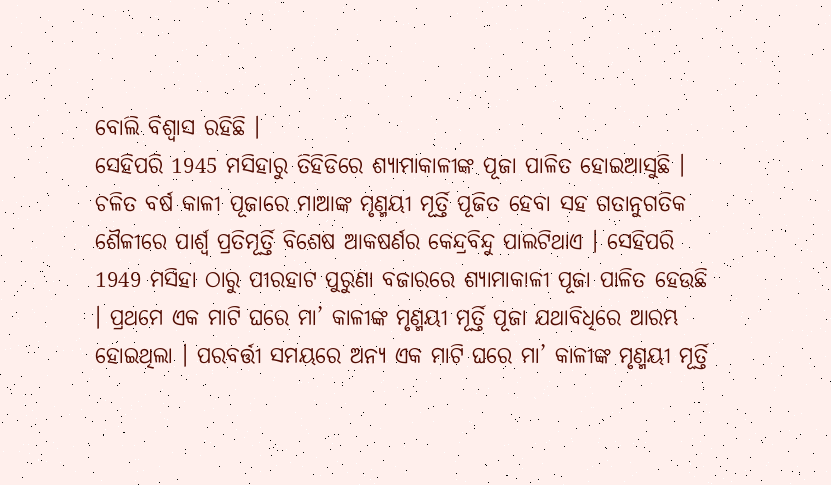ବୋଲି ବିଶ୍ୱାସ ରହିଛି ।
ସେହିପରି 1945 ମସିହାରୁ ତିହିଡିରେ ଶ୍ୟାମାକାଳୀଙ୍କ ପୂଜା ପାଳିତ ହୋଇଆସୁଛି । ଚଳିତ ବର୍ଷ କାଳୀ ପୂଜାରେ ମାଆଙ୍କ ମୃଣ୍ମୟୀ ମୂର୍ତ୍ତି ପୂଜିତ ହେବା ସହ ଗତାନୁଗତିକ ଶୈଳୀରେ ପାର୍ଶ୍ୱ ପ୍ରତିମୂର୍ତ୍ତି ବିଶେଷ ଆକଷର୍ଣର କେନ୍ଦ୍ରବିନ୍ଦୁ ପାଲଟିଥାଏ । ସେହିପରି 1949 ମସିହା ଠାରୁ ପୀରହାଟ ପୁରୁଣା ବଜାରରେ ଶ୍ୟାମାକାଳୀ ପୂଜା ପାଳିତ ହେଉଛି । ପ୍ରଥମେ ଏକ ମାଟି ଘରେ ମା’ କାଳୀଙ୍କ ମୃଣ୍ମୟୀ ମୂର୍ତ୍ତି ପୂଜା ଯଥାବିଧିରେ ଆରମ୍ଭ ହୋଇଥିଲା । ପରବର୍ତ୍ତୀ ସମୟରେ ଅନ୍ୟ ଏକ ମାଟି ଘରେ ମା’ କାଳୀଙ୍କ ମୃଣ୍ମୟୀ ମୂର୍ତ୍ତି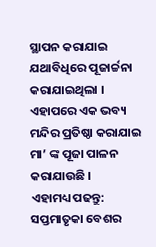ସ୍ଥାପନ କରାଯାଇ ଯଥାବିଧିରେ ପୂଜାର୍ଚ୍ଚନା କରାଯାଇଥିଲା । ଏହାପରେ ଏକ ଭବ୍ୟ ମନ୍ଦିର ପ୍ରତିଷ୍ଠା କରାଯାଇ ମା’ ଙ୍କ ପୂଜା ପାଳନ କରାଯାଉଛି ।
ଏହାମଧ୍ୟ ପଢନ୍ତୁ: ସପ୍ତମାତୃକା ବେଶର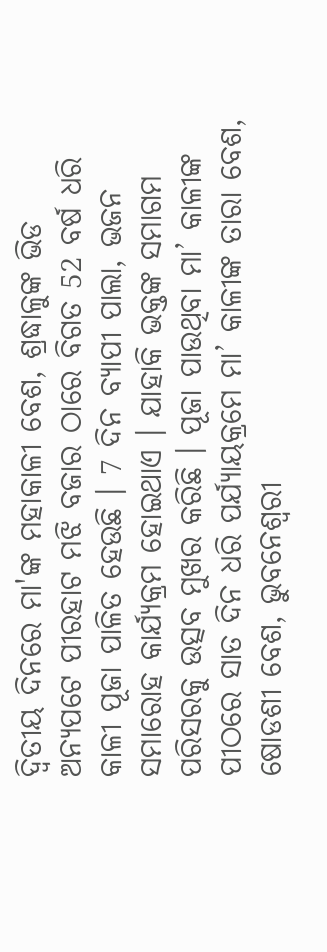ଦ୍ଵିତୀୟ ଦିନରେ ମା'ଙ୍କ ମହାକାଳୀ ବେଶ, ଶ୍ରଦ୍ଧାଳୁଙ୍କ ଭିଡ
ଅନ୍ୟପଟେ ପୀରହାଟ ମଝି ବଜାର ଠାରେ ବିଗତ 52 ବର୍ଷ ଧରି କାଳୀ ପୂଜା ପାଳିତ ହେଉଛି । 7 ଦିନ ବ୍ୟାପୀ ପାଲା, ଭଜନ ସମାରୋହ କାର୍ଯ୍ୟକ୍ରମ ହୋଇଥାଏ । ଯାହାକି ଭକ୍ତଙ୍କ ସମାଗମ ପରିସରକୁ ଉତ୍ସବ ମୁଖର କରିଛି । ପୂଜା ପାଉଥିବା ମା’ କାଳୀଙ୍କ ପୀଠରେ ସାତ ଦିନ ଧରି ପର୍ଯ୍ୟାୟକ୍ରମେ ମା’ କାଳୀଙ୍କ ତାରା ବେଶ, ଷୋଡଶୀ ବେଶ, ଭୁବନେଶ୍ୱରୀ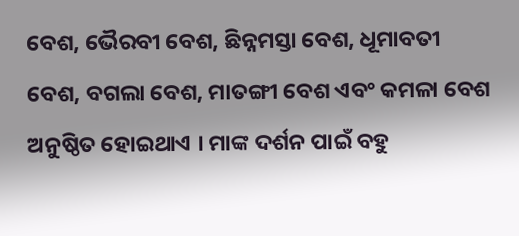ବେଶ, ଭୈରବୀ ବେଶ, ଛିନ୍ନମସ୍ତା ବେଶ, ଧୂମାବତୀ ବେଶ, ବଗଲା ବେଶ, ମାତଙ୍ଗୀ ବେଶ ଏବଂ କମଳା ବେଶ ଅନୁଷ୍ଠିତ ହୋଇଥାଏ । ମାଙ୍କ ଦର୍ଶନ ପାଇଁ ବହୁ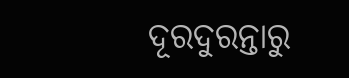ଦୂରଦୁରନ୍ତାରୁ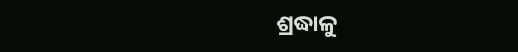ଶ୍ରଦ୍ଧାଳୁ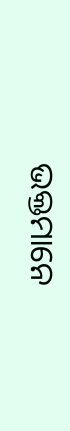ଭକ୍ତମାନେ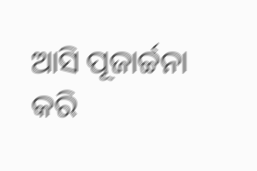ଆସି ପୂଜାର୍ଚ୍ଚନା କରି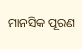ମାନସିକ ପୂରଣ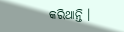କରିଥାନ୍ତି ।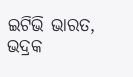ଇଟିଭି ଭାରତ, ଭଦ୍ରକ